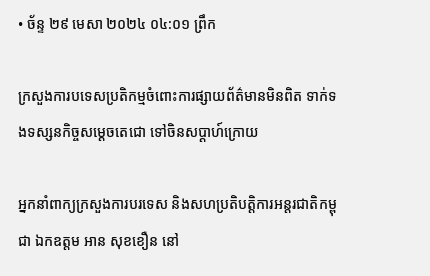• ច័ន្ទ ២៩ មេសា ២០២៤ ០៤:០១ ព្រឹក

ក្រសួងការបទេសប្រតិកម្មចំពោះការផ្សាយព័ត៌មានមិនពិត ទាក់ទងទស្សនកិច្ចសម្ដេចតេជោ ទៅចិនសប្ដាហ៍ក្រោយ

អ្នកនាំពាក្យក្រសួងការបរទេស និងសហប្រតិបត្តិការអន្តរជាតិកម្ពុជា ឯកឧត្តម អាន សុខខឿន នៅ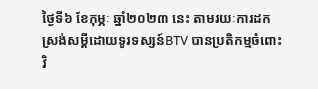ថ្ងៃទី៦ ខែកុម្ភៈ ឆ្នាំ២០២៣ នេះ តាមរយៈការដកស្រង់សម្ដីដោយទូរទស្សន៍BTV បានប្រតិកម្មចំពោះវិ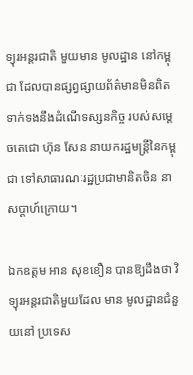ទ្យុរអន្តរជាតិ មួយមាន មូលដ្ឋាន នៅកម្ពុជា ដែលបានផ្សព្វផ្សាយព័ត៌មានមិនពិតទាក់ទងនឹងដំណើទស្សនកិច្ច របស់សម្ដេចតេជោ ហ៊ុន សែន នាយករដ្ឋមន្រ្ដីនៃកម្ពុជា ទៅសាធារណៈរដ្ឋប្រជាមានិតចិន នាសប្ដាហ៍ក្រោយ។

ឯកឧត្តម អាន សុខខឿន បានឱ្យដឹងថា វិទ្យុរអន្តរជាតិមួយដែល មាន មូលដ្ឋានជំនួយនៅ ប្រទេស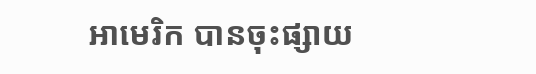អាមេរិក បានចុះផ្សាយ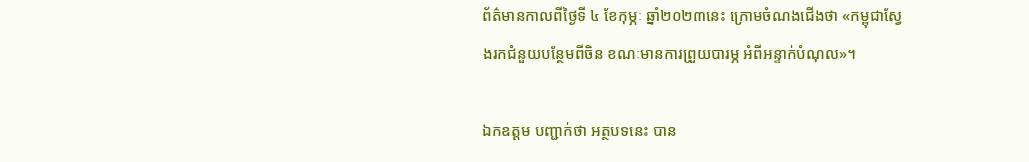ព័ត៌មានកាលពីថ្ងៃទី ៤ ខែកុម្ភៈ ឆ្នាំ២០២៣នេះ ក្រោមចំណងជើងថា «កម្ពុជាស្វែងរកជំនួយបន្ថែមពីចិន ខណៈមានការព្រួយបារម្ភ អំពីអន្ទាក់បំណុល»។

ឯកឧត្ដម បញ្ជាក់ថា អត្ថបទនេះ បាន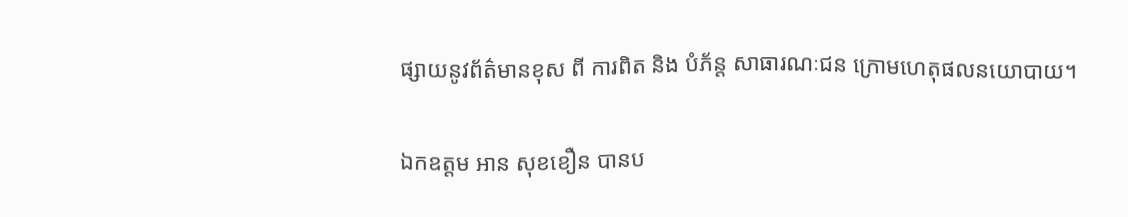ផ្សាយនូវព័ត៌មានខុស ពី ការពិត និង បំភ័ន្ត សាធារណៈជន ក្រោមហេតុផលនយោបាយ។

ឯកឧត្តម អាន សុខខឿន បានប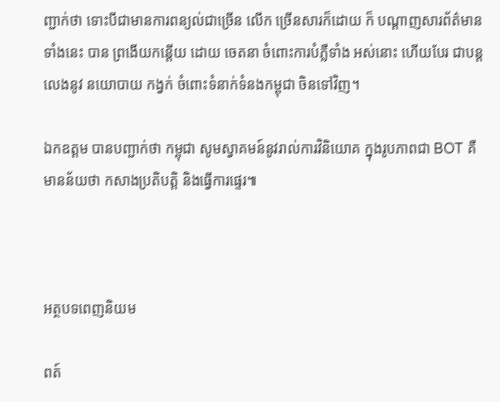ញ្ជាក់ថា ទោះបីជាមានការពន្យល់ជាច្រើន លើក ច្រើនសារក៏ដោយ ក៏ បណ្ដាញសារព័ត៌មានទាំងនេះ បាន ព្រងើយកន្តើយ ដោយ ចេតនា ចំពោះការបំភ្លឺទាំង អស់នោះ ហើយបែរ ជាបន្តលេងនូវ នយោបាយ កង្វក់ ចំពោះទំនាក់ទំនងកម្ពុជា ចិនទៅវិញ។

ឯកឧត្ដម បានបញ្ជាក់ថា កម្ពុជា សូមស្វាគមន៍នូវរាល់ការវិនិយោគ ក្នុងរូបភាពជា BOT គឺមានន័យថា កសាងប្រតិបត្តិ និងធ្វើការផ្ទេរ៕



អត្ថបទពេញនិយម

ពត៍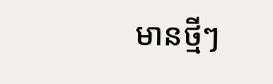មានថ្មីៗ